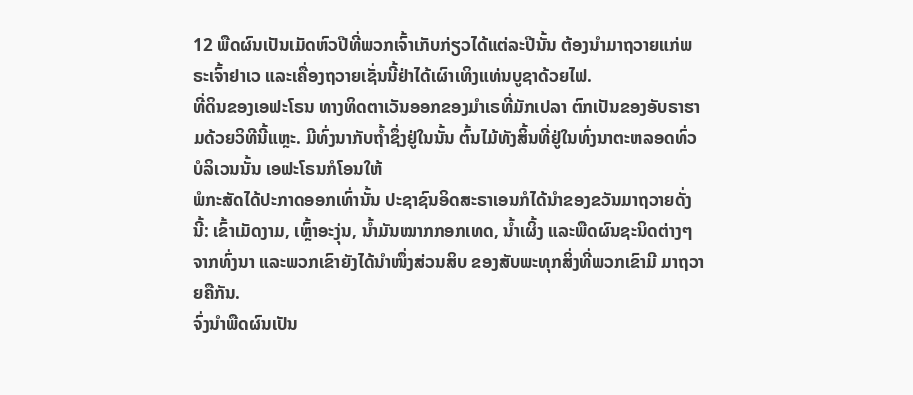12 ພືດຜົນເປັນເມັດຫົວປີທີ່ພວກເຈົ້າເກັບກ່ຽວໄດ້ແຕ່ລະປີນັ້ນ ຕ້ອງນຳມາຖວາຍແກ່ພຣະເຈົ້າຢາເວ ແລະເຄື່ອງຖວາຍເຊັ່ນນີ້ຢ່າໄດ້ເຜົາເທິງແທ່ນບູຊາດ້ວຍໄຟ.
ທີ່ດິນຂອງເອຟະໂຣນ ທາງທິດຕາເວັນອອກຂອງມຳເຣທີ່ມັກເປລາ ຕົກເປັນຂອງອັບຣາຮາມດ້ວຍວິທີນີ້ແຫຼະ. ມີທົ່ງນາກັບຖໍ້າຊຶ່ງຢູ່ໃນນັ້ນ ຕົ້ນໄມ້ທັງສິ້ນທີ່ຢູ່ໃນທົ່ງນາຕະຫລອດທົ່ວບໍລິເວນນັ້ນ ເອຟະໂຣນກໍໂອນໃຫ້
ພໍກະສັດໄດ້ປະກາດອອກເທົ່ານັ້ນ ປະຊາຊົນອິດສະຣາເອນກໍໄດ້ນຳຂອງຂວັນມາຖວາຍດັ່ງນີ້: ເຂົ້າເມັດງາມ, ເຫຼົ້າອະງຸ່ນ, ນໍ້າມັນໝາກກອກເທດ, ນໍ້າເຜິ້ງ ແລະພືດຜົນຊະນິດຕ່າງໆຈາກທົ່ງນາ ແລະພວກເຂົາຍັງໄດ້ນຳໜຶ່ງສ່ວນສິບ ຂອງສັບພະທຸກສິ່ງທີ່ພວກເຂົາມີ ມາຖວາຍຄືກັນ.
ຈົ່ງນຳພືດຜົນເປັນ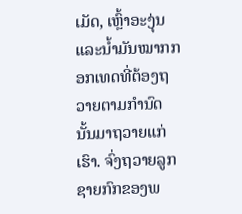ເມັດ, ເຫຼົ້າອະງຸ່ນ ແລະນໍ້າມັນໝາກກອກເທດທີ່ຕ້ອງຖວາຍຕາມກຳນົດນັ້ນມາຖວາຍແກ່ເຮົາ. ຈົ່ງຖວາຍລູກຊາຍກົກຂອງພ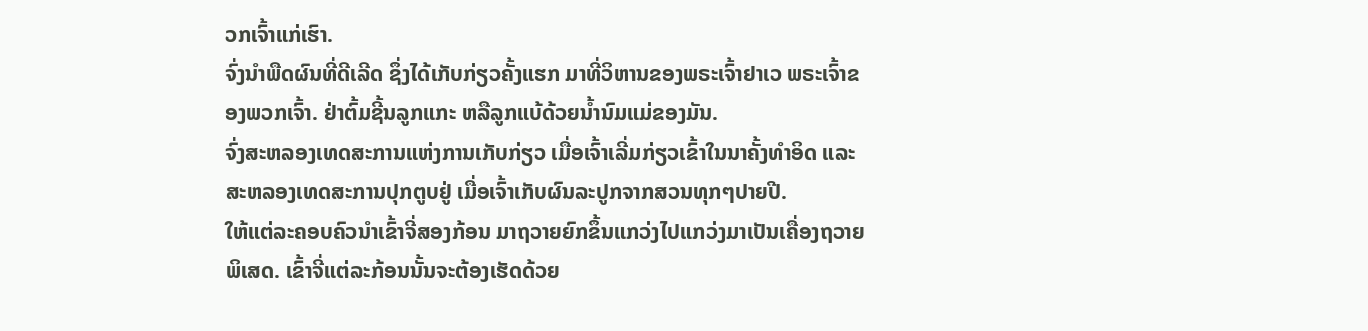ວກເຈົ້າແກ່ເຮົາ.
ຈົ່ງນຳພືດຜົນທີ່ດີເລີດ ຊຶ່ງໄດ້ເກັບກ່ຽວຄັ້ງແຮກ ມາທີ່ວິຫານຂອງພຣະເຈົ້າຢາເວ ພຣະເຈົ້າຂອງພວກເຈົ້າ. ຢ່າຕົ້ມຊີ້ນລູກແກະ ຫລືລູກແບ້ດ້ວຍນໍ້ານົມແມ່ຂອງມັນ.
ຈົ່ງສະຫລອງເທດສະການແຫ່ງການເກັບກ່ຽວ ເມື່ອເຈົ້າເລີ່ມກ່ຽວເຂົ້າໃນນາຄັ້ງທຳອິດ ແລະສະຫລອງເທດສະການປຸກຕູບຢູ່ ເມື່ອເຈົ້າເກັບຜົນລະປູກຈາກສວນທຸກໆປາຍປີ.
ໃຫ້ແຕ່ລະຄອບຄົວນຳເຂົ້າຈີ່ສອງກ້ອນ ມາຖວາຍຍົກຂຶ້ນແກວ່ງໄປແກວ່ງມາເປັນເຄື່ອງຖວາຍພິເສດ. ເຂົ້າຈີ່ແຕ່ລະກ້ອນນັ້ນຈະຕ້ອງເຮັດດ້ວຍ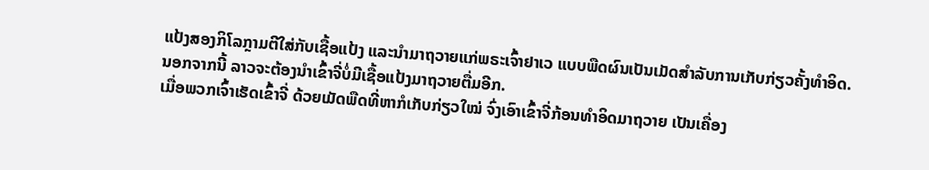ແປ້ງສອງກິໂລກຼາມຕີໃສ່ກັບເຊື້ອແປ້ງ ແລະນຳມາຖວາຍແກ່ພຣະເຈົ້າຢາເວ ແບບພືດຜົນເປັນເມັດສຳລັບການເກັບກ່ຽວຄັ້ງທຳອິດ.
ນອກຈາກນີ້ ລາວຈະຕ້ອງນຳເຂົ້າຈີ່ບໍ່ມີເຊື້ອແປ້ງມາຖວາຍຕື່ມອີກ.
ເມື່ອພວກເຈົ້າເຮັດເຂົ້າຈີ່ ດ້ວຍເມັດພືດທີ່ຫາກໍເກັບກ່ຽວໃໝ່ ຈົ່ງເອົາເຂົ້າຈີ່ກ້ອນທຳອິດມາຖວາຍ ເປັນເຄື່ອງ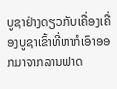ບູຊາຢ່າງດຽວກັບເຄື່ອງເຄື່ອງບູຊາເຂົ້າທີ່ຫາກໍເອົາອອກມາຈາກລານຟາດ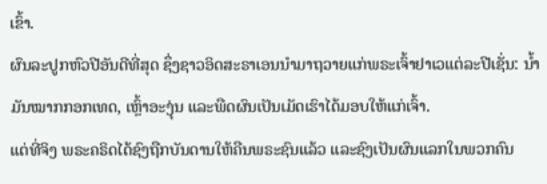ເຂົ້າ.
ຜົນລະປູກຫົວປີອັນດີທີ່ສຸດ ຊຶ່ງຊາວອິດສະຣາເອນນຳມາຖວາຍແກ່ພຣະເຈົ້າຢາເວແຕ່ລະປີເຊັ່ນ: ນໍ້າມັນໝາກກອກເທດ, ເຫຼົ້າອະງຸ່ນ ແລະພືດຜົນເປັນເມັດເຮົາໄດ້ມອບໃຫ້ແກ່ເຈົ້າ.
ແຕ່ທີ່ຈິງ ພຣະຄຣິດໄດ້ຊົງຖືກບັນດານໃຫ້ຄືນພຣະຊົນແລ້ວ ແລະຊົງເປັນຜົນແລກໃນພວກຄົນ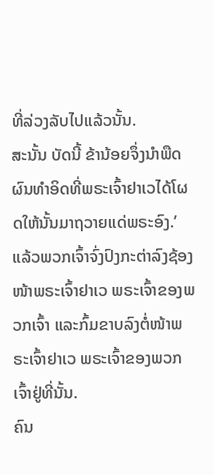ທີ່ລ່ວງລັບໄປແລ້ວນັ້ນ.
ສະນັ້ນ ບັດນີ້ ຂ້ານ້ອຍຈຶ່ງນຳພືດຜົນທຳອິດທີ່ພຣະເຈົ້າຢາເວໄດ້ໂຜດໃຫ້ນັ້ນມາຖວາຍແດ່ພຣະອົງ.’ ແລ້ວພວກເຈົ້າຈົ່ງປົງກະຕ່າລົງຊ້ອງໜ້າພຣະເຈົ້າຢາເວ ພຣະເຈົ້າຂອງພວກເຈົ້າ ແລະກົ້ມຂາບລົງຕໍ່ໜ້າພຣະເຈົ້າຢາເວ ພຣະເຈົ້າຂອງພວກເຈົ້າຢູ່ທີ່ນັ້ນ.
ຄົນ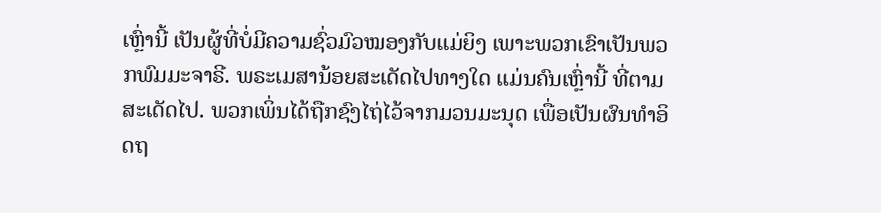ເຫຼົ່ານີ້ ເປັນຜູ້ທີ່ບໍ່ມີຄວາມຊົ່ວມົວໝອງກັບແມ່ຍິງ ເພາະພວກເຂົາເປັນພວກພົມມະຈາຣີ. ພຣະເມສານ້ອຍສະເດັດໄປທາງໃດ ແມ່ນຄົນເຫຼົ່ານີ້ ທີ່ຕາມສະເດັດໄປ. ພວກເພິ່ນໄດ້ຖືກຊົງໄຖ່ໄວ້ຈາກມວນມະນຸດ ເພື່ອເປັນຜົນທໍາອິດຖ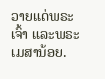ວາຍແດ່ພຣະເຈົ້າ ແລະພຣະເມສານ້ອຍ.